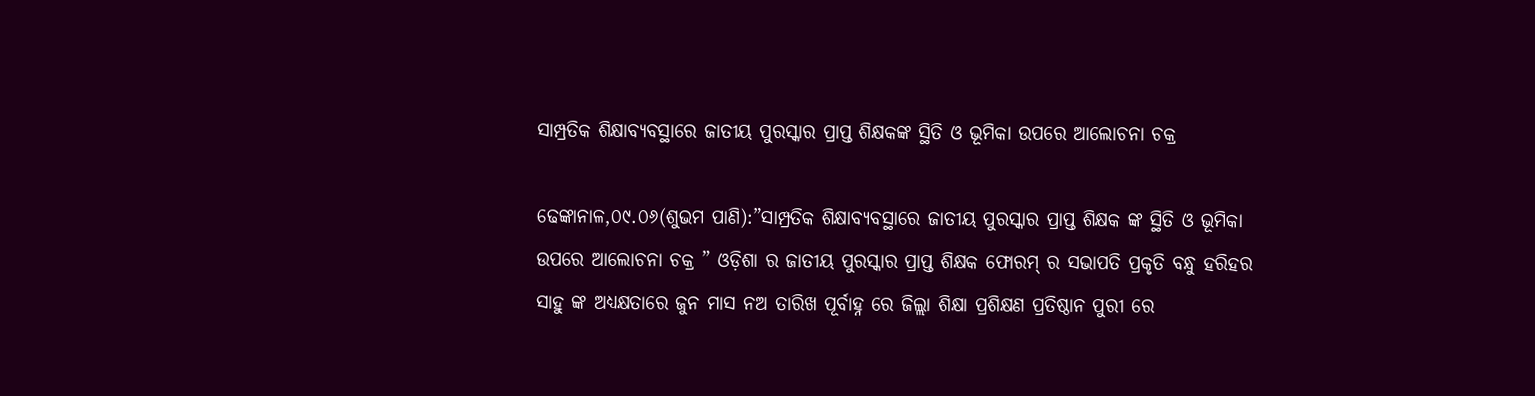ସାମ୍ପ୍ରତିକ ଶିକ୍ଷାବ୍ୟବସ୍ଥାରେ ଜାତୀୟ ପୁରସ୍କାର ପ୍ରାପ୍ତ ଶିକ୍ଷକଙ୍କ ସ୍ଥିତି ଓ ଭୂମିକା ଉପରେ ଆଲୋଚନା ଚକ୍ର

ଢେଙ୍କାନାଳ,୦୯.୦୬(ଶୁଭମ ପାଣି):”ସାମ୍ପ୍ରତିକ ଶିକ୍ଷାବ୍ୟବସ୍ଥାରେ ଜାତୀୟ ପୁରସ୍କାର ପ୍ରାପ୍ତ ଶିକ୍ଷକ ଙ୍କ ସ୍ଥିତି ଓ ଭୂମିକା ଉପରେ ଆଲୋଚନା ଚକ୍ର ” ଓଡ଼ିଶା ର ଜାତୀୟ ପୁରସ୍କାର ପ୍ରାପ୍ତ ଶିକ୍ଷକ ଫୋରମ୍ ର ସଭାପତି ପ୍ରକୃତି ବନ୍ଧୁ ହରିହର ସାହୁ ଙ୍କ ଅଧ୍ୟକ୍ଷତାରେ ଜୁନ ମାସ ନଅ ତାରିଖ ପୂର୍ବାହ୍ନ ରେ ଜିଲ୍ଲା ଶିକ୍ଷା ପ୍ରଶିକ୍ଷଣ ପ୍ରତିଷ୍ଠାନ ପୁରୀ ରେ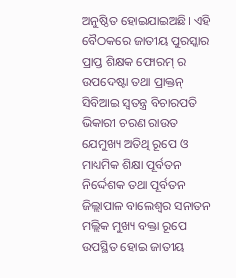ଅନୁଷ୍ଠିତ ହୋଇଯାଇଅଛି। ଏହି ବୈଠକରେ ଜାତୀୟ ପୁରସ୍କାର ପ୍ରାପ୍ତ ଶିକ୍ଷକ ଫୋରମ୍ ର ଉପଦେଷ୍ଟା ତଥା ପ୍ରାକ୍ତନ୍ ସିବିଆଇ ସ୍ଵତନ୍ତ୍ର ବିଚାରପତି ଭିକାରୀ ଚରଣ ରାଉତ ଯେମୁଖ୍ୟ ଅତିଥି ରୂପେ ଓ ମାଧ୍ୟମିକ ଶିକ୍ଷା ପୂର୍ବତନ ନିର୍ଦ୍ଦେଶକ ତଥା ପୂର୍ବତନ ଜିଲ୍ଲାପାଳ ବାଲେଶ୍ବର ସନାତନ ମଲ୍ଲିକ ମୁଖ୍ୟ ବକ୍ତା ରୂପେ ଉପସ୍ଥିତ ହୋଇ ଜାତୀୟ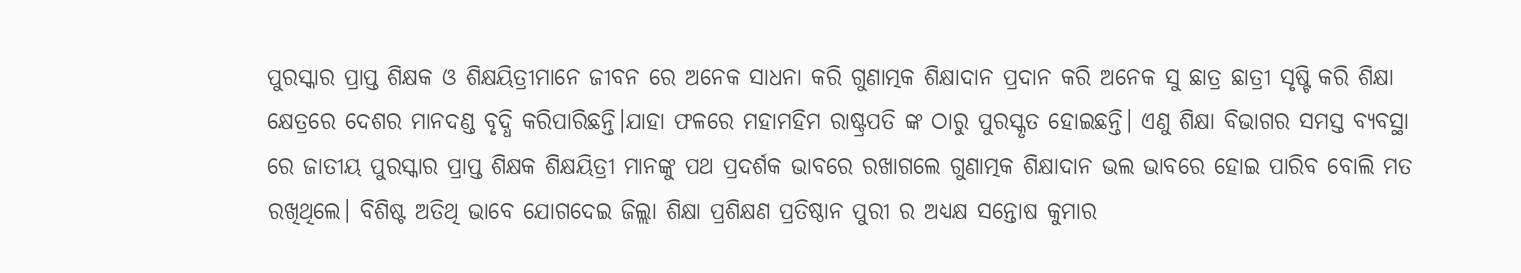ପୁରସ୍କାର ପ୍ରାପ୍ତ ଶିକ୍ଷକ ଓ ଶିକ୍ଷୟିତ୍ରୀମାନେ ଜୀବନ ରେ ଅନେକ ସାଧନା କରି ଗୁଣାତ୍ମକ ଶିକ୍ଷାଦାନ ପ୍ରଦାନ କରି ଅନେକ ସୁ ଛାତ୍ର ଛାତ୍ରୀ ସୃଷ୍ଟି କରି ଶିକ୍ଷା କ୍ଷେତ୍ରରେ ଦେଶର ମାନଦଣ୍ଡ ବୃଦ୍ଧି କରିପାରିଛନ୍ତି।ଯାହା ଫଳରେ ‌ମହାମହିମ ରାଷ୍ଟ୍ରପତି ଙ୍କ ଠାରୁ ପୁରସ୍କୃତ ହୋଇଛନ୍ତି। ଏଣୁ ଶିକ୍ଷା ବିଭାଗର ସମସ୍ତ ବ୍ୟବସ୍ଥା ରେ‌ ଜାତୀୟ ପୁରସ୍କାର ପ୍ରାପ୍ତ ଶିକ୍ଷକ ଶିକ୍ଷୟିତ୍ରୀ ମାନଙ୍କୁ ପଥ ପ୍ରଦର୍ଶକ ଭାବରେ ରଖାଗଲେ ଗୁଣାତ୍ମକ ଶିକ୍ଷାଦାନ ଭଲ ଭାବରେ ହୋଇ ପାରିବ ବୋଲି ମତ ରଖିଥିଲେ। ବିଶିଷ୍ଟ ଅତିଥି ଭାବେ ଯୋଗଦେଇ ଜିଲ୍ଲା ଶିକ୍ଷା ପ୍ରଶିକ୍ଷଣ ପ୍ରତିଷ୍ଠାନ ପୁରୀ ର ଅଧ୍ୟକ୍ଷ ସନ୍ତୋଷ କୁମାର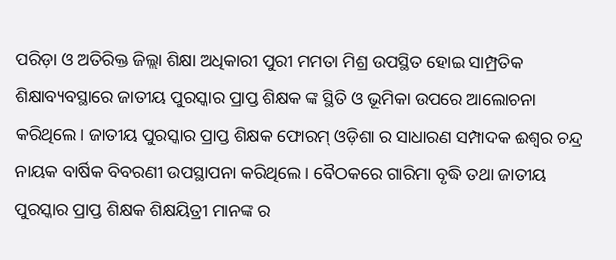ପରିଡ଼ା ଓ ଅତିରିକ୍ତ ଜିଲ୍ଲା ଶିକ୍ଷା ଅଧିକାରୀ ପୁରୀ ମମତା ମିଶ୍ର ଉପସ୍ଥିତ ହୋଇ ସାମ୍ପ୍ରତିକ ଶିକ୍ଷାବ୍ୟବସ୍ଥାରେ ଜାତୀୟ ପୁରସ୍କାର ପ୍ରାପ୍ତ ଶିକ୍ଷକ ଙ୍କ ସ୍ଥିତି ଓ ଭୂମିକା ଉପରେ ଆଲୋଚନା କରିଥିଲେ। ଜାତୀୟ ପୁରସ୍କାର ପ୍ରାପ୍ତ ଶିକ୍ଷକ ଫୋରମ୍ ଓଡ଼ିଶା ର ସାଧାରଣ ସମ୍ପାଦକ ଈଶ୍ୱର ‌ଚନ୍ଦ୍ର ନାୟକ ବାର୍ଷିକ ବିବରଣୀ ଉପସ୍ଥାପନା କରିଥିଲେ। ବୈଠକରେ ଗାରିମା ବୃଦ୍ଧି ତଥା ଜାତୀୟ ପୁରସ୍କାର ପ୍ରାପ୍ତ ଶିକ୍ଷକ ଶିକ୍ଷୟିତ୍ରୀ ମାନଙ୍କ ର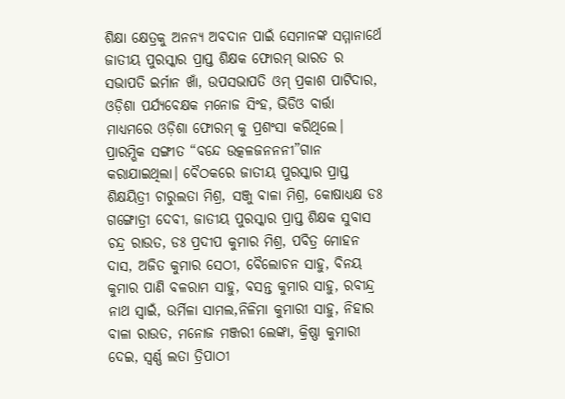ଶିକ୍ଷା କ୍ଷେତ୍ରକୁ ଅନନ୍ୟ ଅବଦାନ ପାଇଁ ସେମାନଙ୍କ ସମ୍ମାନାର୍ଥେ ଜାତୀୟ ପୁରସ୍କାର ପ୍ରାପ୍ତ ଶିକ୍ଷକ ଫୋରମ୍ ଭାରତ ର ସଭାପତି ଇର୍ମାନ ଖାଁ, ଉପସଭାପତି ଓମ୍ ପ୍ରକାଶ ପାଟିଦାର, ଓଡ଼ିଶା ପର୍ଯ୍ୟବେକ୍ଷକ ମନୋଜ ସିଂହ, ଭିଡିଓ ବାର୍ତ୍ତା ମାଧ୍ୟମରେ ଓଡ଼ିଶା ଫୋରମ୍ କୁ ପ୍ରଶଂସା କରିଥିଲେ। ପ୍ରାରମ୍ଭିକ ସଙ୍ଗୀତ “ବନ୍ଦେ ଉତ୍କଳଜନନନୀ”ଗାନ କରାଯାଇଥିଲା। ବୈଠକରେ ଜାତୀୟ ପୁରସ୍କାର ପ୍ରାପ୍ତ ଶିକ୍ଷୟିତ୍ରୀ ଚାରୁଲତା ମିଶ୍ର, ସଞ୍ଜୁ ବାଳା ମିଶ୍ର, କୋଷାଧ୍ୟକ୍ଷ ଡଃ ଗଙ୍ଗୋତ୍ରୀ ଦେବୀ, ଜାତୀୟ ପୁରସ୍କାର ପ୍ରାପ୍ତ ଶିକ୍ଷକ ସୁବାସ ଚନ୍ଦ୍ର ରାଉତ, ଡଃ ପ୍ରଦୀପ କୁମାର ମିଶ୍ର, ପବିତ୍ର ମୋହନ ଦାସ, ଅଜିତ କୁମାର ସେଠୀ, ବୈଲୋଚନ ସାହୁ, ବିନୟ କୁମାର ପାଣି ବଳରାମ ସାହୁ, ବସନ୍ତ କୁମାର ସାହୁ, ରବୀନ୍ଦ୍ର ନାଥ ସ୍ବାଇଁ, ଉର୍ମିଳା ସାମଲ,ନିଳିମା କୁମାରୀ ସାହୁ, ନିହାର ବାଳା ରାଉତ, ମନୋଜ ମଞ୍ଜରୀ ଲେଙ୍କା, କ୍ରିଷ୍ଣା କୁମାରୀ ଦେଇ, ସ୍ବର୍ଣ୍ଣ ଲତା ତ୍ରିପାଠୀ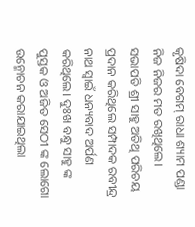କୃଷିଦା ବେଗମ୍ ରାଧା ଶ୍ୟାମ ପଣ୍ଡା ନିଜ ନିଜର ମତ ରଖିଥିଲେ। ସଭାପତି ଶ୍ରୀ ସାହୁ ଅତିଥି ପରିଚୟ ପ୍ରଦାନ କରିଥିଲେ ସମ୍ପାଦକ ରବୀନ୍ଦ୍ର ନାଥ ସ୍ବାଇଁ ଧନ୍ୟବାଦ ଅର୍ପଣ କରିଥିଲେ। ଦୁଃଖ ବନ୍ଧୁ ସାହୁ ଙ୍କ ପୁସ୍ତକ ଓ ଅଜିତ ସେଠୀ ଙ୍କ ଲୋଗୋ ଉନ୍ମୋଚନ କରାଯାଇଥିଲା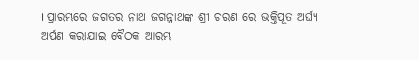। ପ୍ରାରମ୍ଭରେ ଜଗତର ନାଥ ଜଗନ୍ନାଥଙ୍କ ଶ୍ରୀ ଚରଣ ରେ ଭକ୍ତିପୂତ ଅର୍ଘ୍ୟ ଅର୍ପଣ କରାଯାଇ ବୈଠକ ଆରମ୍ଭ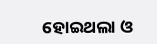ହୋଇଥଲା ଓ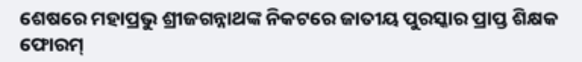ଶେଷରେ ମହାପ୍ରଭୁ ଶ୍ରୀଜଗନ୍ନାଥଙ୍କ ନିକଟରେ ଜାତୀୟ ପୁରସ୍କାର ପ୍ରାପ୍ତ ଶିକ୍ଷକ ଫୋରମ୍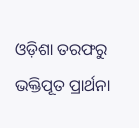ଓଡ଼ିଶା ତରଫରୁ ଭକ୍ତିପୂତ ପ୍ରାର୍ଥନା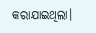କରାଯାଇଥିଲା।